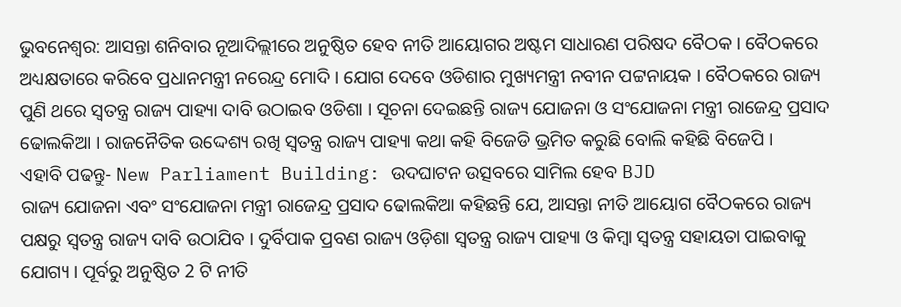ଭୁବନେଶ୍ବର: ଆସନ୍ତା ଶନିବାର ନୂଆଦିଲ୍ଲୀରେ ଅନୁଷ୍ଠିତ ହେବ ନୀତି ଆୟୋଗର ଅଷ୍ଟମ ସାଧାରଣ ପରିଷଦ ବୈଠକ । ବୈଠକରେ ଅଧ୍ୟକ୍ଷତାରେ କରିବେ ପ୍ରଧାନମନ୍ତ୍ରୀ ନରେନ୍ଦ୍ର ମୋଦି । ଯୋଗ ଦେବେ ଓଡିଶାର ମୁଖ୍ୟମନ୍ତ୍ରୀ ନବୀନ ପଟ୍ଟନାୟକ । ବୈଠକରେ ରାଜ୍ୟ ପୁଣି ଥରେ ସ୍ବତନ୍ତ୍ର ରାଜ୍ୟ ପାହ୍ୟା ଦାବି ଉଠାଇବ ଓଡିଶା । ସୂଚନା ଦେଇଛନ୍ତି ରାଜ୍ୟ ଯୋଜନା ଓ ସଂଯୋଜନା ମନ୍ତ୍ରୀ ରାଜେନ୍ଦ୍ର ପ୍ରସାଦ ଢୋଲକିଆ । ରାଜନୈତିକ ଉଦ୍ଦେଶ୍ୟ ରଖି ସ୍ବତନ୍ତ୍ର ରାଜ୍ୟ ପାହ୍ୟା କଥା କହି ବିଜେଡି ଭ୍ରମିତ କରୁଛି ବୋଲି କହିଛି ବିଜେପି ।
ଏହାବି ପଢନ୍ତୁ- New Parliament Building: ଉଦଘାଟନ ଉତ୍ସବରେ ସାମିଲ ହେବ BJD
ରାଜ୍ୟ ଯୋଜନା ଏବଂ ସଂଯୋଜନା ମନ୍ତ୍ରୀ ରାଜେନ୍ଦ୍ର ପ୍ରସାଦ ଢୋଲକିଆ କହିଛନ୍ତି ଯେ, ଆସନ୍ତା ନୀତି ଆୟୋଗ ବୈଠକରେ ରାଜ୍ୟ ପକ୍ଷରୁ ସ୍ୱତନ୍ତ୍ର ରାଜ୍ୟ ଦାବି ଉଠାଯିବ । ଦୁର୍ବିପାକ ପ୍ରବଣ ରାଜ୍ୟ ଓଡ଼ିଶା ସ୍ୱତନ୍ତ୍ର ରାଜ୍ୟ ପାହ୍ୟା ଓ କିମ୍ୱା ସ୍ୱତନ୍ତ୍ର ସହାୟତା ପାଇବାକୁ ଯୋଗ୍ୟ । ପୂର୍ବରୁ ଅନୁଷ୍ଠିତ 2 ଟି ନୀତି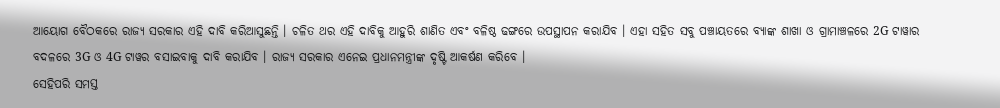ଆୟୋଗ ବୈଠକରେ ରାଜ୍ୟ ସରକାର ଏହି ଦାବି କରିଆସୁଛନ୍ତି । ଚଳିତ ଥର ଏହି ଦାବିକୁ ଆହୁରି ଶାଣିତ ଏବଂ ବଳିଷ୍ଠ ଢଙ୍ଗରେ ଉପସ୍ଥାପନ କରାଯିବ । ଏହା ସହିତ ସବୁ ପଞ୍ଚାୟତରେ ବ୍ୟାଙ୍କ ଶାଖା ଓ ଗ୍ରାମାଞ୍ଚଳରେ 2G ଟାୱାର ବଦଳରେ 3G ଓ 4G ଟାୱର ବସାଇବାକୁ ଦାବି କରାଯିବ । ରାଜ୍ୟ ସରକାର ଏନେଇ ପ୍ରଧାନମନ୍ତ୍ରୀଙ୍କ ଦୃଷ୍ଟି ଆକର୍ଷଣ କରିବେ ।
ସେହିପରି ସମସ୍ତ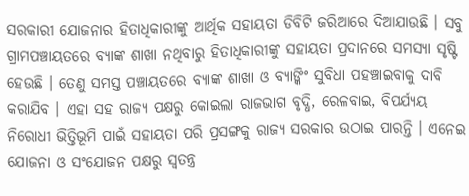ସରକାରୀ ଯୋଜନାର ହିତାଧିକାରୀଙ୍କୁ ଆର୍ଥିକ ସହାୟତା ଡିବିଟି ଜରିଆରେ ଦିଆଯାଉଛି । ସବୁ ଗ୍ରାମପଞ୍ଚାୟତରେ ବ୍ୟାଙ୍କ ଶାଖା ନଥିବାରୁ ହିତାଧିକାରୀଙ୍କୁ ସହାୟତା ପ୍ରଦାନରେ ସମସ୍ୟା ସୃଷ୍ଟି ହେଉଛି । ତେଣୁ ସମସ୍ତ ପଞ୍ଚାୟତରେ ବ୍ୟାଙ୍କ ଶାଖା ଓ ବ୍ୟାଙ୍କିଂ ସୁବିଧା ପହଞ୍ଚାଇବାକୁ ଦାବି କରାଯିବ । ଏହା ସହ ରାଜ୍ୟ ପକ୍ଷରୁ କୋଇଲା ରାଜଭାଗ ବୃଦ୍ଧି, ରେଳବାଇ, ବିପର୍ଯ୍ୟୟ ନିରୋଧୀ ଭିତ୍ତିଭୂମି ପାଇଁ ସହାୟତା ପରି ପ୍ରସଙ୍ଗକୁ ରାଜ୍ୟ ସରକାର ଉଠାଇ ପାରନ୍ତି । ଏନେଇ ଯୋଜନା ଓ ସଂଯୋଜନ ପକ୍ଷରୁ ସ୍ବତନ୍ତ୍ର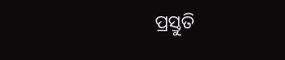ପ୍ରସ୍ତୁତି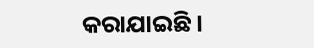କରାଯାଇଛି ।